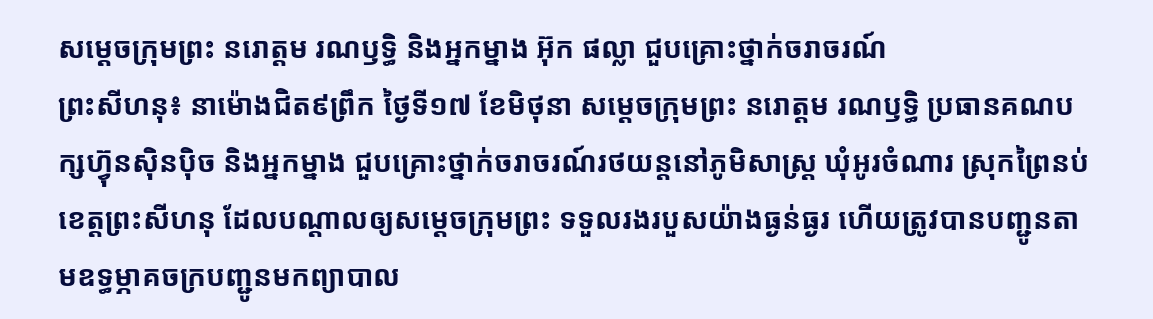សម្ដេចក្រុមព្រះ នរោត្តម រណឫទ្ធិ និងអ្នកម្នាង អ៊ុក ផល្លា ជួបគ្រោះថ្នាក់ចរាចរណ៍
ព្រះសីហនុ៖ នាម៉ោងជិត៩ព្រឹក ថ្ងៃទី១៧ ខែមិថុនា សម្ដេចក្រុមព្រះ នរោត្តម រណឫទ្ធិ ប្រធានគណបក្សហ្វ៊ុនស៊ិនប៉ិច និងអ្នកម្នាង ជួបគ្រោះថ្នាក់ចរាចរណ៍រថយន្តនៅភូមិសាស្ត្រ ឃុំអូរចំណារ ស្រុកព្រៃនប់ ខេត្តព្រះសីហនុ ដែលបណ្ដាលឲ្យសម្ដេចក្រុមព្រះ ទទួលរងរបួសយ៉ាងធ្ងន់ធ្ងរ ហើយត្រូវបានបញ្ជូនតាមឧទ្ធម្ភាគចក្របញ្ជូនមកព្យាបាល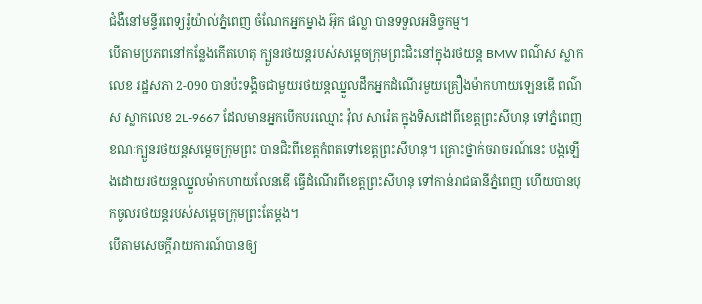ជំងឺនៅមន្ទីរពេទ្យរ៉ូយ៉ាល់ភ្នំពេញ ចំណែកអ្នកម្នាង អ៊ុក ផល្លា បានទទួលអនិច្ចកម្ម។
បើតាមប្រភពនៅកន្លែងកើតហេតុ ក្បួនរថយន្តរបស់សម្តេចក្រុមព្រះជិះនៅក្នុងរថយន្ត BMW ពណ៌ស ស្លាកលេខ រដ្ឋសភា 2-090 បានប៉ះទង្គិចជាមួយរថយន្តឈ្នួលដឹកអ្នកដំណើរមួយគ្រឿងម៉ាកហាយឡេនឌើ ពណ៌ស ស្លាកលេខ 2L-9667 ដែលមានអ្នកបើកបរឈ្មោះ វ៉ុល សារ៉េត ក្នុងទិសដៅពីខេត្តព្រះសីហនុ ទៅភ្នំពេញ ខណៈក្បួនរថយន្តសម្តេចក្រុមព្រះ បានជិះពីខេត្តកំពតទៅខេត្តព្រះសីហនុ។ គ្រោះថ្នាក់ចរាចរណ៍នេះ បង្កឡើងដោយរថយន្តឈ្នួលម៉ាកហាយលែនឌើ ធ្វើដំណើរពីខេត្ដព្រះសីហនុ ទៅកាន់រាជធានីភ្នំពេញ ហើយបានបុកចូលរថយន្តរបស់សម្តេចក្រុមព្រះតែម្តង។
បើតាមសេចក្តីរាយការណ៍បានឲ្យ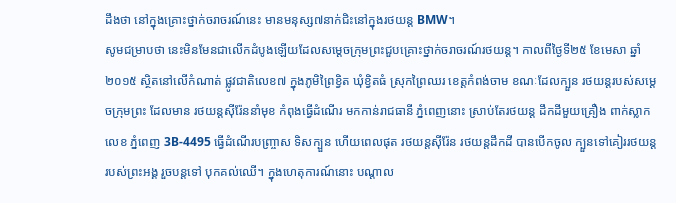ដឹងថា នៅក្នុងគ្រោះថ្នាក់ចរាចរណ៍នេះ មានមនុស្ស៧នាក់ជិះនៅក្នុងរថយន្ត BMW។
សូមជម្រាបថា នេះមិនមែនជាលើកដំបូងឡើយដែលសម្តេចក្រុមព្រះជួបគ្រោះថ្នាក់ចរាចរណ៍រថយន្ត។ កាលពីថ្ងៃទី២៥ ខែមេសា ឆ្នាំ២០១៥ ស្ថិតនៅលើកំណាត់ ផ្លូវជាតិលេខ៧ ក្នុងភូមិព្រៃខ្វិត ឃុំខ្វិតធំ ស្រុកព្រៃឈរ ខេត្ដកំពង់ចាម ខណៈដែលក្បួន រថយន្ដរបស់សម្ដេចក្រុមព្រះ ដែលមាន រថយន្ដស៊ីរ៉ែននាំមុខ កំពុងធ្វើដំណើរ មកកាន់រាជធានី ភ្នំពេញនោះ ស្រាប់តែរថយន្ដ ដឹកដីមួយគ្រឿង ពាក់ស្លាកលេខ ភ្នំពេញ 3B-4495 ធ្វើដំណើរបញ្ច្រាស ទិសក្បួន ហើយពេលផុត រថយន្ដស៊ីរ៉ែន រថយន្ដដឹកដី បានបើកចូល ក្បួនទៅគៀររថយន្ដ របស់ព្រះអង្គ រួចបន្ដទៅ បុកគល់ឈើ។ ក្នុងហេតុការណ៍នោះ បណ្ដាល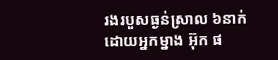រងរបួសធ្ងន់ស្រាល ៦នាក់ ដោយអ្នកម្នាង អ៊ុក ផ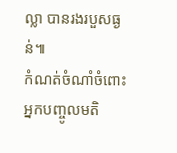ល្លា បានរងរបួសធ្ងន់៕
កំណត់ចំណាំចំពោះអ្នកបញ្ចូលមតិ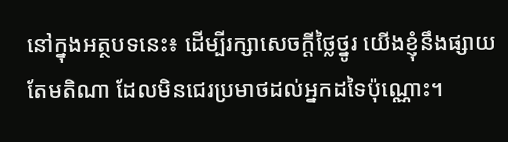នៅក្នុងអត្ថបទនេះ៖ ដើម្បីរក្សាសេចក្ដីថ្លៃថ្នូរ យើងខ្ញុំនឹងផ្សាយតែមតិណា ដែលមិនជេរប្រមាថដល់អ្នកដទៃប៉ុណ្ណោះ។